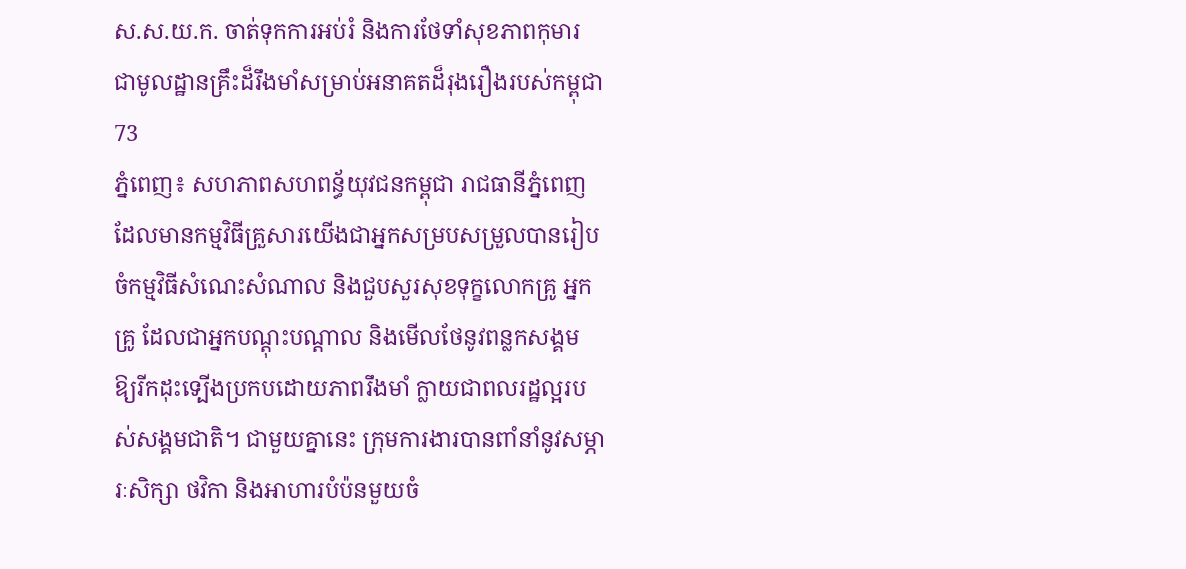ស.ស.យ.ក. ចាត់ទុកការអប់រំ និងការថែទាំសុខភាពកុមារ ជាមូលដ្ឋានគ្រឹះដ៏រឹងមាំសម្រាប់អនាគតដ៏រុងរឿងរបស់កម្ពុជា
73
ភ្នំពេញ៖ សហភាពសហពន្ធ័យុវជនកម្ពុជា រាជធានីភ្នំពេញ ដែលមានកម្មវិធីគ្រួសារយើងជាអ្នកសម្របសម្រួលបានរៀបចំកម្មវិធីសំណេះសំណាល និងជួបសួរសុខទុក្ខលោកគ្រូ អ្នកគ្រូ ដែលជាអ្នកបណ្តុះបណ្តាល និងមើលថែនូវពន្លកសង្គម ឱ្យរីកដុះទ្បើងប្រកបដោយភាពរឹងមាំ ក្លាយជាពលរដ្ឋល្អរបស់សង្គមជាតិ។ ជាមួយគ្នានេះ ក្រុមការងារបានពាំនាំនូវសម្ភារៈសិក្សា ថវិកា និងអាហារបំប៉នមួយចំ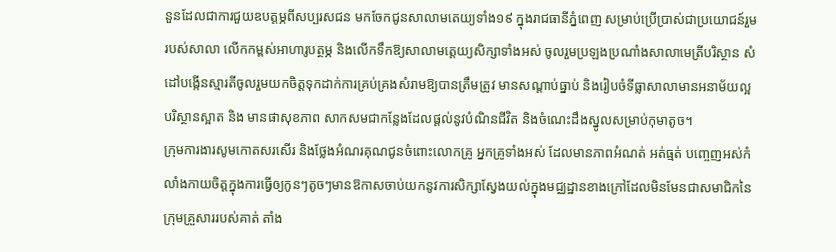នួនដែលជាការជួយឧបត្តម្ភពីសប្បរសជន មកចែកជូនសាលាមតេយ្យទាំង១៩ ក្នុងរាជធានីភ្នំពេញ សម្រាប់ប្រើប្រាស់ជាប្រយោជន៍រួមរបស់សាលា លើកកម្ពស់អាហារូបត្ថម្ភ និងលើកទឹកឱ្យសាលាមតេ្តយ្យសិក្សាទាំងអស់ ចូលរួមប្រឡងប្រណាំងសាលាមេត្រីបរិស្ថាន សំដៅបង្កើនស្មារតីចូលរួមយកចិត្តទុកដាក់ការគ្រប់គ្រងសំរាមឱ្យបានត្រឹមត្រូវ មានសណ្តាប់ធ្នាប់ និងរៀបចំទីធ្លាសាលាមានអនាម័យល្អ បរិស្ថានស្អាត និង មានផាសុខភាព សាកសមជាកន្លែងដែលផ្តល់នូវបំណិនជីវិត និងចំណេះដឹងស្នូលសម្រាប់កុមាតូច។
ក្រុមការងារសូមកោតសរសើរ និងថ្លែងអំណរគុណជូនចំពោះលោកគ្រូ អ្នកគ្រូទាំងអស់ ដែលមានភាពអំណត់ អត់ធ្មត់ បញ្ចេញអស់កំលាំងកាយចិត្តក្នុងការធ្វើឲ្យកូនៗតូចៗមានឱកាសចាប់យកនូវការសិក្សាស្វែងយល់ក្នុងមជ្ឈដ្ឋានខាងក្រៅដែលមិនមែនជាសមាជិកនៃក្រុមគ្រួសាររបស់គាត់ តាំង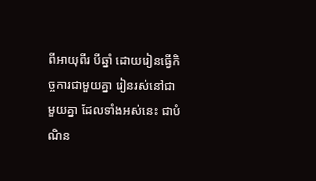ពីអាយុពីរ បីឆ្នាំ ដោយរៀនធ្វើកិច្ចការជាមួយគ្នា រៀនរស់នៅជាមួយគ្នា ដែលទាំងអស់នេះ ជាបំណិន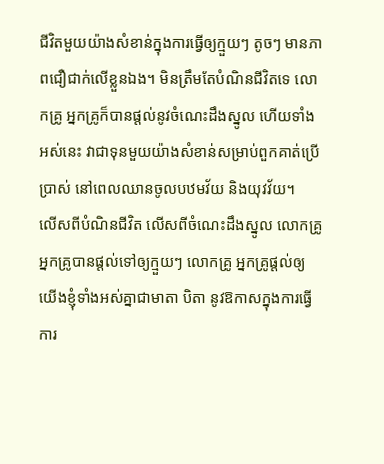ជីវិតមួយយ៉ាងសំខាន់ក្នុងការធ្វើឲ្យក្មួយៗ តូចៗ មានភាពជឿជាក់លើខ្លួនឯង។ មិនត្រឹមតែបំណិនជីវិតទេ លោកគ្រូ អ្នកគ្រូក៏បានផ្តល់នូវចំណេះដឹងស្នូល ហើយទាំងអស់នេះ វាជាទុនមួយយ៉ាងសំខាន់សម្រាប់ពួកគាត់ប្រើប្រាស់ នៅពេលឈានចូលបឋមវ័យ និងយុវវ័យ។
លើសពីបំណិនជីវិត លើសពីចំណេះដឹងស្នូល លោកគ្រូ អ្នកគ្រូបានផ្តល់ទៅឲ្យក្មួយៗ លោកគ្រូ អ្នកគ្រូផ្តល់ឲ្យយើងខ្ញុំទាំងអស់គ្នាជាមាតា បិតា នូវឱកាសក្នុងការធ្វើការ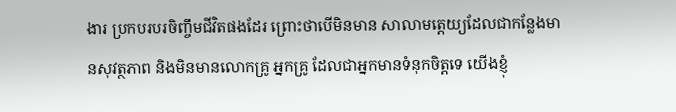ងារ ប្រកបរបរចិញ្ចឹមជីវិតផងដែរ ព្រោះថាបើមិនមាន សាលាមតេ្តយ្យដែលជាកន្លែងមានសុវត្ថភាព និងមិនមានលោកគ្រូ អ្នកគ្រូ ដែលជាអ្នកមានទំនុកចិត្តទេ យើងខ្ញុំ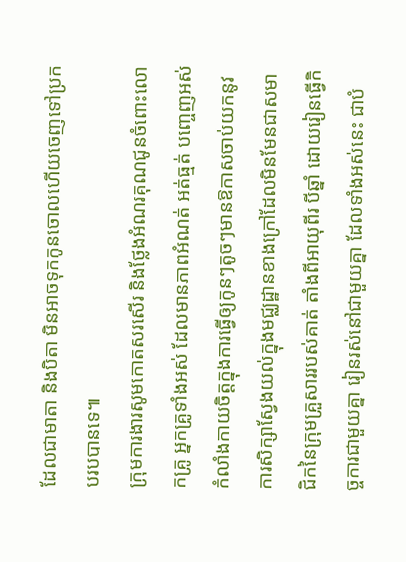ដែលជាមាតា និងបិតា មិនអាចទុកកូនចោលហើយចេញទៅប្រកបរបបានទេ៕
ក្រុមការងារសូមកោតសរសើរ និងថ្លែងអំណរគុណជូនចំពោះលោកគ្រូ អ្នកគ្រូទាំងអស់ ដែលមានភាពអំណត់ អត់ធ្មត់ បញ្ចេញអស់កំលាំងកាយចិត្តក្នុងការធ្វើឲ្យកូនៗតូចៗមានឱកាសចាប់យកនូវការសិក្សាស្វែងយល់ក្នុងមជ្ឈដ្ឋានខាងក្រៅដែលមិនមែនជាសមាជិកនៃក្រុមគ្រួសាររបស់គាត់ តាំងពីអាយុពីរ បីឆ្នាំ ដោយរៀនធ្វើកិច្ចការជាមួយគ្នា រៀនរស់នៅជាមួយគ្នា ដែលទាំងអស់នេះ ជាបំ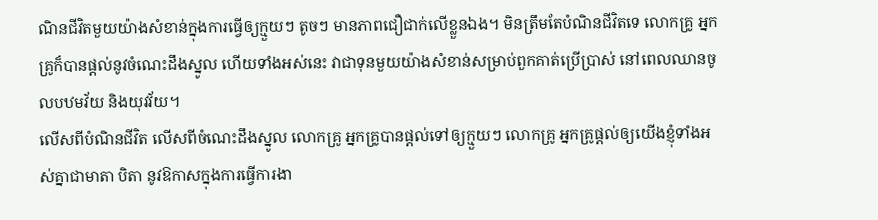ណិនជីវិតមួយយ៉ាងសំខាន់ក្នុងការធ្វើឲ្យក្មួយៗ តូចៗ មានភាពជឿជាក់លើខ្លួនឯង។ មិនត្រឹមតែបំណិនជីវិតទេ លោកគ្រូ អ្នកគ្រូក៏បានផ្តល់នូវចំណេះដឹងស្នូល ហើយទាំងអស់នេះ វាជាទុនមួយយ៉ាងសំខាន់សម្រាប់ពួកគាត់ប្រើប្រាស់ នៅពេលឈានចូលបឋមវ័យ និងយុវវ័យ។
លើសពីបំណិនជីវិត លើសពីចំណេះដឹងស្នូល លោកគ្រូ អ្នកគ្រូបានផ្តល់ទៅឲ្យក្មួយៗ លោកគ្រូ អ្នកគ្រូផ្តល់ឲ្យយើងខ្ញុំទាំងអស់គ្នាជាមាតា បិតា នូវឱកាសក្នុងការធ្វើការងា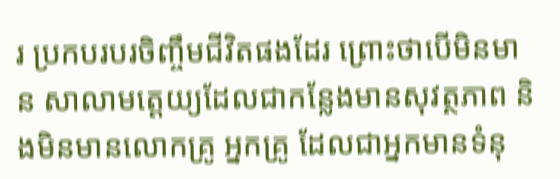រ ប្រកបរបរចិញ្ចឹមជីវិតផងដែរ ព្រោះថាបើមិនមាន សាលាមតេ្តយ្យដែលជាកន្លែងមានសុវត្ថភាព និងមិនមានលោកគ្រូ អ្នកគ្រូ ដែលជាអ្នកមានទំនុ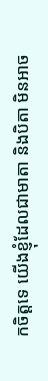កចិត្តទេ យើងខ្ញុំដែលជាមាតា និងបិតា មិនអាច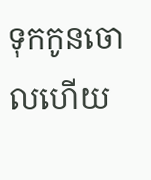ទុកកូនចោលហើយ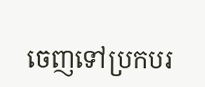ចេញទៅប្រកបរ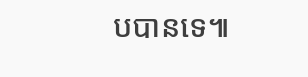បបានទេ៕